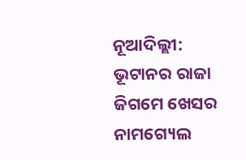ନୂଆଦିଲ୍ଲୀ: ଭୂଟାନର ରାଜା ଜିଗମେ ଖେସର ନାମଗ୍ୟେଲ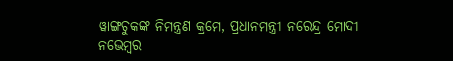ୱାଙ୍ଗଚୁକଙ୍କ ନିମନ୍ତ୍ରଣ କ୍ରମେ, ପ୍ରଧାନମନ୍ତ୍ରୀ ନରେନ୍ଦ୍ର ମୋଦୀ ନଭେମ୍ବର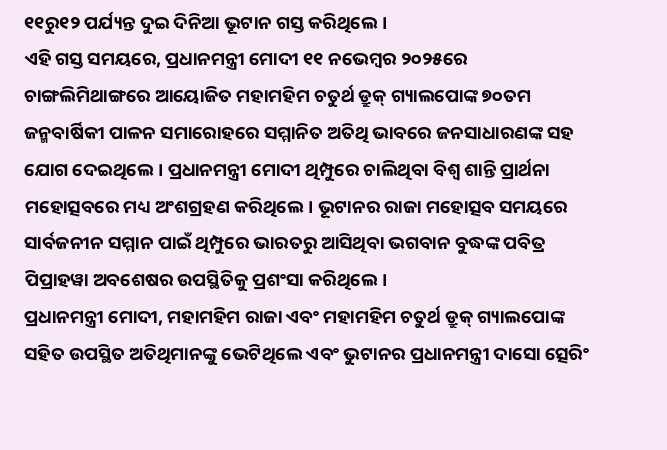୧୧ରୁ୧୨ ପର୍ଯ୍ୟନ୍ତ ଦୁଇ ଦିନିଆ ଭୂଟାନ ଗସ୍ତ କରିଥିଲେ।
ଏହି ଗସ୍ତ ସମୟରେ, ପ୍ରଧାନମନ୍ତ୍ରୀ ମୋଦୀ ୧୧ ନଭେମ୍ବର ୨୦୨୫ରେ ଚାଙ୍ଗଲିମିଥାଙ୍ଗରେ ଆୟୋଜିତ ମହାମହିମ ଚତୁର୍ଥ ଡ୍ରୁକ୍ ଗ୍ୟାଲପୋଙ୍କ ୭୦ତମ ଜନ୍ମବାର୍ଷିକୀ ପାଳନ ସମାରୋହରେ ସମ୍ମାନିତ ଅତିଥି ଭାବରେ ଜନସାଧାରଣଙ୍କ ସହ ଯୋଗ ଦେଇଥିଲେ। ପ୍ରଧାନମନ୍ତ୍ରୀ ମୋଦୀ ଥିମ୍ପୁରେ ଚାଲିଥିବା ବିଶ୍ୱ ଶାନ୍ତି ପ୍ରାର୍ଥନା ମହୋତ୍ସବରେ ମଧ୍ୟ ଅଂଶଗ୍ରହଣ କରିଥିଲେ। ଭୂଟାନର ରାଜା ମହୋତ୍ସବ ସମୟରେ ସାର୍ବଜନୀନ ସମ୍ମାନ ପାଇଁ ଥିମ୍ପୁରେ ଭାରତରୁ ଆସିଥିବା ଭଗବାନ ବୁଦ୍ଧଙ୍କ ପବିତ୍ର ପିପ୍ରାହୱା ଅବଶେଷର ଉପସ୍ଥିତିକୁ ପ୍ରଶଂସା କରିଥିଲେ।
ପ୍ରଧାନମନ୍ତ୍ରୀ ମୋଦୀ, ମହାମହିମ ରାଜା ଏବଂ ମହାମହିମ ଚତୁର୍ଥ ଡ୍ରୁକ୍ ଗ୍ୟାଲପୋଙ୍କ ସହିତ ଉପସ୍ଥିତ ଅତିଥିମାନଙ୍କୁ ଭେଟିଥିଲେ ଏବଂ ଭୁଟାନର ପ୍ରଧାନମନ୍ତ୍ରୀ ଦାସୋ ତ୍ସେରିଂ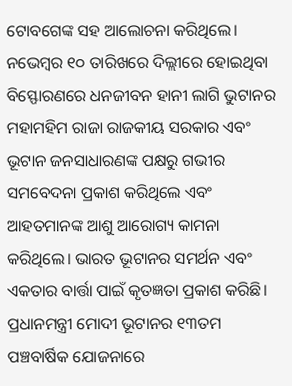ଟୋବଗେଙ୍କ ସହ ଆଲୋଚନା କରିଥିଲେ।
ନଭେମ୍ବର ୧୦ ତାରିଖରେ ଦିଲ୍ଲୀରେ ହୋଇଥିବା ବିସ୍ଫୋରଣରେ ଧନଜୀବନ ହାନୀ ଲାଗି ଭୁଟାନର ମହାମହିମ ରାଜା ରାଜକୀୟ ସରକାର ଏବଂ ଭୂଟାନ ଜନସାଧାରଣଙ୍କ ପକ୍ଷରୁ ଗଭୀର ସମବେଦନା ପ୍ରକାଶ କରିଥିଲେ ଏବଂ ଆହତମାନଙ୍କ ଆଶୁ ଆରୋଗ୍ୟ କାମନା କରିଥିଲେ। ଭାରତ ଭୂଟାନର ସମର୍ଥନ ଏବଂ ଏକତାର ବାର୍ତ୍ତା ପାଇଁ କୃତଜ୍ଞତା ପ୍ରକାଶ କରିଛି।
ପ୍ରଧାନମନ୍ତ୍ରୀ ମୋଦୀ ଭୂଟାନର ୧୩ତମ ପଞ୍ଚବାର୍ଷିକ ଯୋଜନାରେ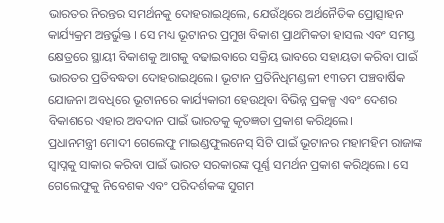ଭାରତର ନିରନ୍ତର ସମର୍ଥନକୁ ଦୋହରାଇଥିଲେ, ଯେଉଁଥିରେ ଅର୍ଥନୈତିକ ପ୍ରୋତ୍ସାହନ କାର୍ଯ୍ୟକ୍ରମ ଅନ୍ତର୍ଭୁକ୍ତ । ସେ ମଧ୍ୟ ଭୂଟାନର ପ୍ରମୁଖ ବିକାଶ ପ୍ରାଥମିକତା ହାସଲ ଏବଂ ସମସ୍ତ କ୍ଷେତ୍ରରେ ସ୍ଥାୟୀ ବିକାଶକୁ ଆଗକୁ ବଢାଇବାରେ ସକ୍ରିୟ ଭାବରେ ସହାୟତା କରିବା ପାଇଁ ଭାରତର ପ୍ରତିବଦ୍ଧତା ଦୋହରାଇଥିଲେ। ଭୂଟାନ ପ୍ରତିନିଧିମଣ୍ଡଳୀ ୧୩ତମ ପଞ୍ଚବାର୍ଷିକ ଯୋଜନା ଅବଧିରେ ଭୂଟାନରେ କାର୍ଯ୍ୟକାରୀ ହେଉଥିବା ବିଭିନ୍ନ ପ୍ରକଳ୍ପ ଏବଂ ଦେଶର ବିକାଶରେ ଏହାର ଅବଦାନ ପାଇଁ ଭାରତକୁ କୃତଜ୍ଞତା ପ୍ରକାଶ କରିଥିଲେ।
ପ୍ରଧାନମନ୍ତ୍ରୀ ମୋଦୀ ଗେଲେଫୁ ମାଇଣ୍ଡଫୁଲନେସ୍ ସିଟି ପାଇଁ ଭୂଟାନର ମହାମହିମ ରାଜାଙ୍କ ସ୍ବାପ୍ନକୁ ସାକାର କରିବା ପାଇଁ ଭାରତ ସରକାରଙ୍କ ପୂର୍ଣ୍ଣ ସମର୍ଥନ ପ୍ରକାଶ କରିଥିଲେ। ସେ ଗେଲେଫୁକୁ ନିବେଶକ ଏବଂ ପରିଦର୍ଶକଙ୍କ ସୁଗମ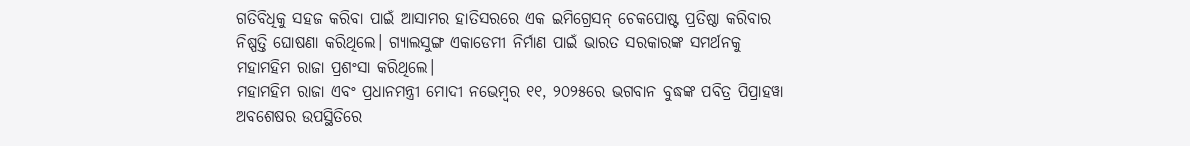ଗତିବିଧିକୁ ସହଜ କରିବା ପାଇଁ ଆସାମର ହାତିସରରେ ଏକ ଇମିଗ୍ରେସନ୍ ଚେକପୋଷ୍ଟ ପ୍ରତିଷ୍ଠା କରିବାର ନିଷ୍ପତ୍ତି ଘୋଷଣା କରିଥିଲେ। ଗ୍ୟାଲସୁଙ୍ଗ ଏକାଡେମୀ ନିର୍ମାଣ ପାଇଁ ଭାରତ ସରକାରଙ୍କ ସମର୍ଥନକୁ ମହାମହିମ ରାଜା ପ୍ରଶଂସା କରିଥିଲେ।
ମହାମହିମ ରାଜା ଏବଂ ପ୍ରଧାନମନ୍ତ୍ରୀ ମୋଦୀ ନଭେମ୍ବର ୧୧, ୨୦୨୫ରେ ଭଗବାନ ବୁଦ୍ଧଙ୍କ ପବିତ୍ର ପିପ୍ରାହୱା ଅବଶେଷର ଉପସ୍ଥିତିରେ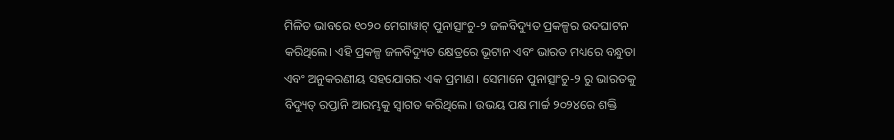ମିଳିତ ଭାବରେ ୧୦୨୦ ମେଗାୱାଟ୍ ପୁନାତ୍ସାଂଚୁ-୨ ଜଳବିଦ୍ୟୁତ ପ୍ରକଳ୍ପର ଉଦଘାଟନ କରିଥିଲେ। ଏହି ପ୍ରକଳ୍ପ ଜଳବିଦ୍ୟୁତ କ୍ଷେତ୍ରରେ ଭୂଟାନ ଏବଂ ଭାରତ ମଧ୍ୟରେ ବନ୍ଧୁତା ଏବଂ ଅନୁକରଣୀୟ ସହଯୋଗର ଏକ ପ୍ରମାଣ। ସେମାନେ ପୁନାତ୍ସାଂଚୁ-୨ ରୁ ଭାରତକୁ ବିଦ୍ୟୁତ୍ ରପ୍ତାନି ଆରମ୍ଭକୁ ସ୍ୱାଗତ କରିଥିଲେ। ଉଭୟ ପକ୍ଷ ମାର୍ଚ୍ଚ ୨୦୨୪ରେ ଶକ୍ତି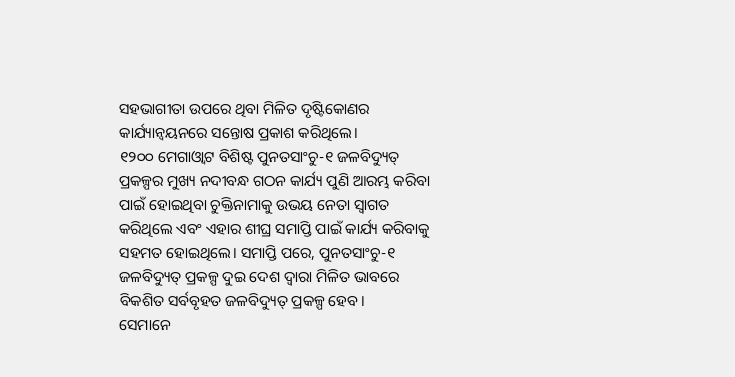ସହଭାଗୀତା ଉପରେ ଥିବା ମିଳିତ ଦୃଷ୍ଟିକୋଣର କାର୍ଯ୍ୟାନ୍ୱୟନରେ ସନ୍ତୋଷ ପ୍ରକାଶ କରିଥିଲେ।
୧୨୦୦ ମେଗାଓ୍ବାଟ ବିଶିଷ୍ଟ ପୁନତସାଂଚୁ-୧ ଜଳବିଦ୍ୟୁତ୍ ପ୍ରକଳ୍ପର ମୁଖ୍ୟ ନଦୀବନ୍ଧ ଗଠନ କାର୍ଯ୍ୟ ପୁଣି ଆରମ୍ଭ କରିବା ପାଇଁ ହୋଇଥିବା ଚୁକ୍ତିନାମାକୁ ଉଭୟ ନେତା ସ୍ୱାଗତ କରିଥିଲେ ଏବଂ ଏହାର ଶୀଘ୍ର ସମାପ୍ତି ପାଇଁ କାର୍ଯ୍ୟ କରିବାକୁ ସହମତ ହୋଇଥିଲେ। ସମାପ୍ତି ପରେ, ପୁନତସାଂଚୁ-୧ ଜଳବିଦ୍ୟୁତ୍ ପ୍ରକଳ୍ପ ଦୁଇ ଦେଶ ଦ୍ୱାରା ମିଳିତ ଭାବରେ ବିକଶିତ ସର୍ବବୃହତ ଜଳବିଦ୍ୟୁତ୍ ପ୍ରକଳ୍ପ ହେବ।
ସେମାନେ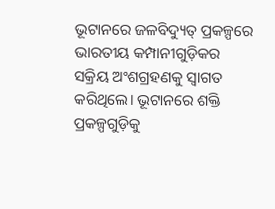ଭୂଟାନରେ ଜଳବିଦ୍ୟୁତ୍ ପ୍ରକଳ୍ପରେ ଭାରତୀୟ କମ୍ପାନୀଗୁଡ଼ିକର ସକ୍ରିୟ ଅଂଶଗ୍ରହଣକୁ ସ୍ୱାଗତ କରିଥିଲେ। ଭୂଟାନରେ ଶକ୍ତି ପ୍ରକଳ୍ପଗୁଡ଼ିକୁ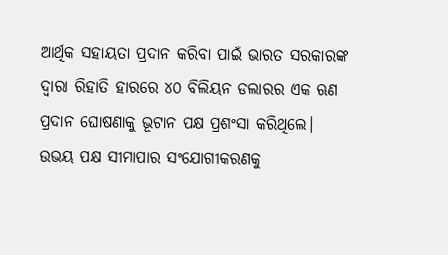ଆର୍ଥିକ ସହାୟତା ପ୍ରଦାନ କରିବା ପାଇଁ ଭାରତ ସରକାରଙ୍କ ଦ୍ୱାରା ରିହାତି ହାରରେ ୪୦ ବିଲିୟନ ଡଲାରର ଏକ ଋଣ ପ୍ରଦାନ ଘୋଷଣାକୁ ଭୂଟାନ ପକ୍ଷ ପ୍ରଶଂସା କରିଥିଲେ।
ଉଭୟ ପକ୍ଷ ସୀମାପାର ସଂଯୋଗୀକରଣକୁ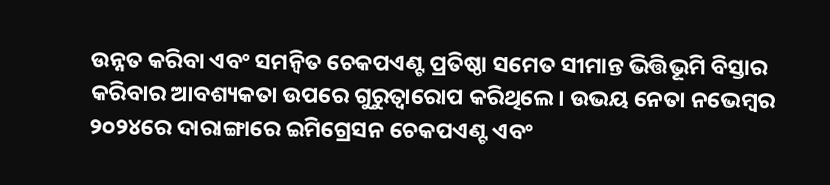ଉନ୍ନତ କରିବା ଏବଂ ସମନ୍ୱିତ ଚେକପଏଣ୍ଟ ପ୍ରତିଷ୍ଠା ସମେତ ସୀମାନ୍ତ ଭିତ୍ତିଭୂମି ବିସ୍ତାର କରିବାର ଆବଶ୍ୟକତା ଉପରେ ଗୁରୁତ୍ୱାରୋପ କରିଥିଲେ। ଉଭୟ ନେତା ନଭେମ୍ବର ୨୦୨୪ରେ ଦାରାଙ୍ଗାରେ ଇମିଗ୍ରେସନ ଚେକପଏଣ୍ଟ ଏବଂ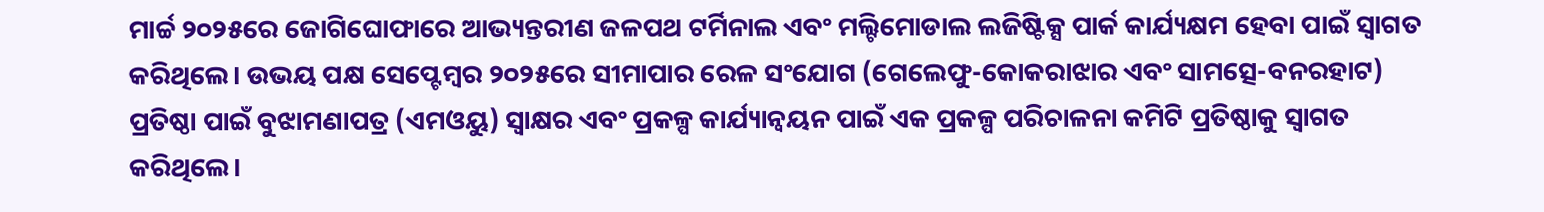ମାର୍ଚ୍ଚ ୨୦୨୫ରେ ଜୋଗିଘୋଫାରେ ଆଭ୍ୟନ୍ତରୀଣ ଜଳପଥ ଟର୍ମିନାଲ ଏବଂ ମଲ୍ଟିମୋଡାଲ ଲଜିଷ୍ଟିକ୍ସ ପାର୍କ କାର୍ଯ୍ୟକ୍ଷମ ହେବା ପାଇଁ ସ୍ୱାଗତ କରିଥିଲେ। ଉଭୟ ପକ୍ଷ ସେପ୍ଟେମ୍ବର ୨୦୨୫ରେ ସୀମାପାର ରେଳ ସଂଯୋଗ (ଗେଲେଫୁ-କୋକରାଝାର ଏବଂ ସାମତ୍ସେ-ବନରହାଟ) ପ୍ରତିଷ୍ଠା ପାଇଁ ବୁଝାମଣାପତ୍ର (ଏମଓୟୁ) ସ୍ୱାକ୍ଷର ଏବଂ ପ୍ରକଳ୍ପ କାର୍ଯ୍ୟାନ୍ୱୟନ ପାଇଁ ଏକ ପ୍ରକଳ୍ପ ପରିଚାଳନା କମିଟି ପ୍ରତିଷ୍ଠାକୁ ସ୍ୱାଗତ କରିଥିଲେ।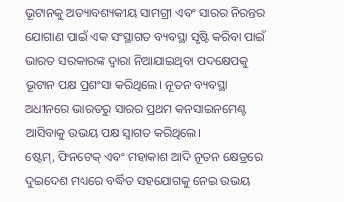ଭୂଟାନକୁ ଅତ୍ୟାବଶ୍ୟକୀୟ ସାମଗ୍ରୀ ଏବଂ ସାରର ନିରନ୍ତର ଯୋଗାଣ ପାଇଁ ଏକ ସଂସ୍ଥାଗତ ବ୍ୟବସ୍ଥା ସୃଷ୍ଟି କରିବା ପାଇଁ ଭାରତ ସରକାରଙ୍କ ଦ୍ୱାରା ନିଆଯାଇଥିବା ପଦକ୍ଷେପକୁ ଭୂଟାନ ପକ୍ଷ ପ୍ରଶଂସା କରିଥିଲେ। ନୂତନ ବ୍ୟବସ୍ଥା ଅଧୀନରେ ଭାରତରୁ ସାରର ପ୍ରଥମ କନସାଇନମେଣ୍ଟ ଆସିବାକୁ ଉଭୟ ପକ୍ଷ ସ୍ୱାଗତ କରିଥିଲେ।
ଷ୍ଟେମ୍, ଫିନଟେକ୍ ଏବଂ ମହାକାଶ ଆଦି ନୂତନ କ୍ଷେତ୍ରରେ ଦୁଇଦେଶ ମଧ୍ୟରେ ବର୍ଦ୍ଧିତ ସହଯୋଗକୁ ନେଇ ଉଭୟ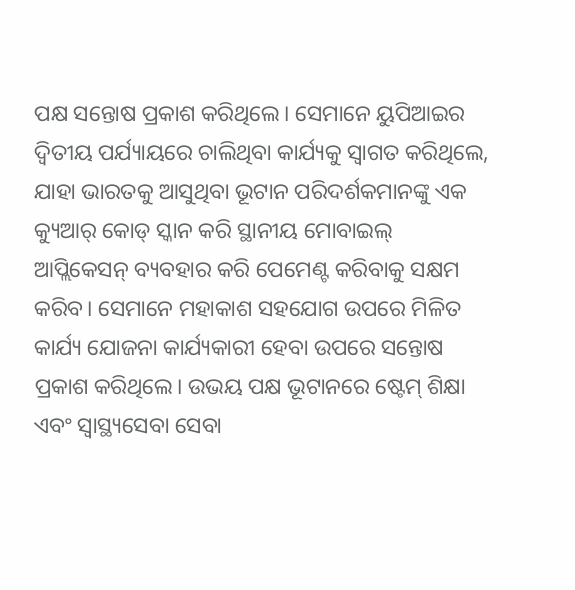ପକ୍ଷ ସନ୍ତୋଷ ପ୍ରକାଶ କରିଥିଲେ। ସେମାନେ ୟୁପିଆଇର ଦ୍ୱିତୀୟ ପର୍ଯ୍ୟାୟରେ ଚାଲିଥିବା କାର୍ଯ୍ୟକୁ ସ୍ୱାଗତ କରିଥିଲେ, ଯାହା ଭାରତକୁ ଆସୁଥିବା ଭୂଟାନ ପରିଦର୍ଶକମାନଙ୍କୁ ଏକ କ୍ୟୁଆର୍ କୋଡ୍ ସ୍କାନ କରି ସ୍ଥାନୀୟ ମୋବାଇଲ୍ ଆପ୍ଲିକେସନ୍ ବ୍ୟବହାର କରି ପେମେଣ୍ଟ କରିବାକୁ ସକ୍ଷମ କରିବ। ସେମାନେ ମହାକାଶ ସହଯୋଗ ଉପରେ ମିଳିତ କାର୍ଯ୍ୟ ଯୋଜନା କାର୍ଯ୍ୟକାରୀ ହେବା ଉପରେ ସନ୍ତୋଷ ପ୍ରକାଶ କରିଥିଲେ। ଉଭୟ ପକ୍ଷ ଭୂଟାନରେ ଷ୍ଟେମ୍ ଶିକ୍ଷା ଏବଂ ସ୍ୱାସ୍ଥ୍ୟସେବା ସେବା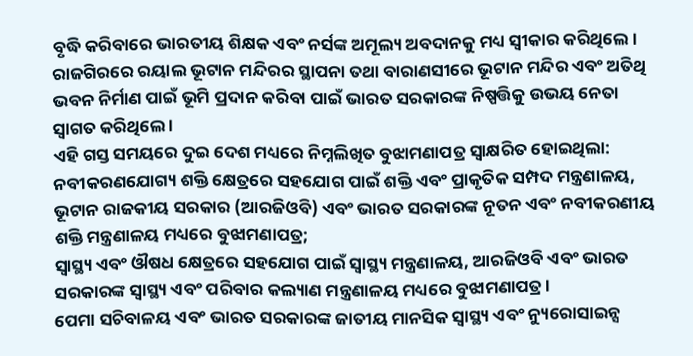ବୃଦ୍ଧି କରିବାରେ ଭାରତୀୟ ଶିକ୍ଷକ ଏବଂ ନର୍ସଙ୍କ ଅମୂଲ୍ୟ ଅବଦାନକୁ ମଧ୍ୟ ସ୍ୱୀକାର କରିଥିଲେ।
ରାଜଗିରରେ ରୟାଲ ଭୂଟାନ ମନ୍ଦିରର ସ୍ଥାପନା ତଥା ବାରାଣସୀରେ ଭୂଟାନ ମନ୍ଦିର ଏବଂ ଅତିଥି ଭବନ ନିର୍ମାଣ ପାଇଁ ଭୂମି ପ୍ରଦାନ କରିବା ପାଇଁ ଭାରତ ସରକାରଙ୍କ ନିଷ୍ପତ୍ତିକୁ ଉଭୟ ନେତା ସ୍ୱାଗତ କରିଥିଲେ ।
ଏହି ଗସ୍ତ ସମୟରେ ଦୁଇ ଦେଶ ମଧ୍ୟରେ ନିମ୍ନଲିଖିତ ବୁଝାମଣାପତ୍ର ସ୍ୱାକ୍ଷରିତ ହୋଇଥିଲା:
ନବୀକରଣଯୋଗ୍ୟ ଶକ୍ତି କ୍ଷେତ୍ରରେ ସହଯୋଗ ପାଇଁ ଶକ୍ତି ଏବଂ ପ୍ରାକୃତିକ ସମ୍ପଦ ମନ୍ତ୍ରଣାଳୟ, ଭୂଟାନ ରାଜକୀୟ ସରକାର (ଆରଜିଓବି) ଏବଂ ଭାରତ ସରକାରଙ୍କ ନୂତନ ଏବଂ ନବୀକରଣୀୟ ଶକ୍ତି ମନ୍ତ୍ରଣାଳୟ ମଧ୍ୟରେ ବୁଝାମଣାପତ୍ର;
ସ୍ୱାସ୍ଥ୍ୟ ଏବଂ ଔଷଧ କ୍ଷେତ୍ରରେ ସହଯୋଗ ପାଇଁ ସ୍ୱାସ୍ଥ୍ୟ ମନ୍ତ୍ରଣାଳୟ, ଆରଜିଓବି ଏବଂ ଭାରତ ସରକାରଙ୍କ ସ୍ୱାସ୍ଥ୍ୟ ଏବଂ ପରିବାର କଲ୍ୟାଣ ମନ୍ତ୍ରଣାଳୟ ମଧ୍ୟରେ ବୁଝାମଣାପତ୍ର ।
ପେମା ସଚିବାଳୟ ଏବଂ ଭାରତ ସରକାରଙ୍କ ଜାତୀୟ ମାନସିକ ସ୍ୱାସ୍ଥ୍ୟ ଏବଂ ନ୍ୟୁରୋସାଇନ୍ସ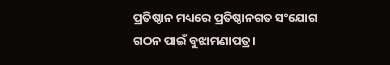ପ୍ରତିଷ୍ଠାନ ମଧ୍ୟରେ ପ୍ରତିଷ୍ଠାନଗତ ସଂଯୋଗ ଗଠନ ପାଇଁ ବୁଝାମଣାପତ୍ର।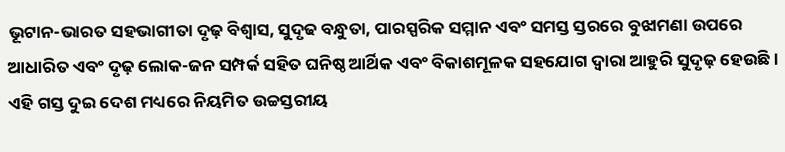ଭୂଟାନ-ଭାରତ ସହଭାଗୀତା ଦୃଢ଼ ବିଶ୍ୱାସ, ସୁଦୃଢ ବନ୍ଧୁତା, ପାରସ୍ପରିକ ସମ୍ମାନ ଏବଂ ସମସ୍ତ ସ୍ତରରେ ବୁଝାମଣା ଉପରେ ଆଧାରିତ ଏବଂ ଦୃଢ଼ ଲୋକ-ଜନ ସମ୍ପର୍କ ସହିତ ଘନିଷ୍ଠ ଆର୍ଥିକ ଏବଂ ବିକାଶମୂଳକ ସହଯୋଗ ଦ୍ୱାରା ଆହୁରି ସୁଦୃଢ଼ ହେଉଛି। ଏହି ଗସ୍ତ ଦୁଇ ଦେଶ ମଧ୍ୟରେ ନିୟମିତ ଉଚ୍ଚସ୍ତରୀୟ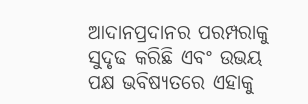ଆଦାନପ୍ରଦାନର ପରମ୍ପରାକୁ ସୁଦୃଢ କରିଛି ଏବଂ ଉଭୟ ପକ୍ଷ ଭବିଷ୍ୟତରେ ଏହାକୁ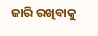ଜାରି ରଖିବାକୁ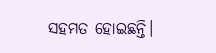ସହମତ ହୋଇଛନ୍ତି।